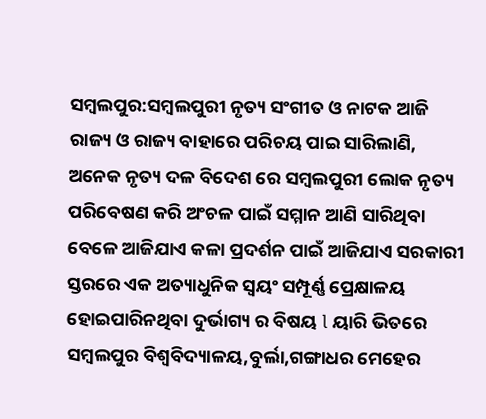ସମ୍ବଲପୁର:ସମ୍ବଲପୁରୀ ନୃତ୍ୟ ସଂଗୀତ ଓ ନାଟକ ଆଜି ରାଜ୍ୟ ଓ ରାଜ୍ୟ ବାହାରେ ପରିଚୟ ପାଇ ସାରିଲାଣି, ଅନେକ ନୃତ୍ୟ ଦଳ ବିଦେଶ ରେ ସମ୍ବଲପୁରୀ ଲୋକ ନୃତ୍ୟ ପରିବେଷଣ କରି ଅଂଚଳ ପାଇଁ ସମ୍ମାନ ଆଣି ସାରିଥିବା ବେଳେ ଆଜିଯାଏ କଳା ପ୍ରଦର୍ଶନ ପାଇଁ ଆଜିଯାଏ ସରକାରୀ ସ୍ତରରେ ଏକ ଅତ୍ୟାଧୁନିକ ସ୍ୱୟଂ ସମ୍ପୂର୍ଣ୍ଣ ପ୍ରେକ୍ଷାଳୟ ହୋଇପାରିନଥିବା ଦୁର୍ଭାଗ୍ୟ ର ବିଷୟ l ୟାରି ଭିତରେ ସମ୍ବଲପୁର ବିଶ୍ୱବିଦ୍ୟାଳୟ,ବୁର୍ଲା,ଗଙ୍ଗାଧର ମେହେର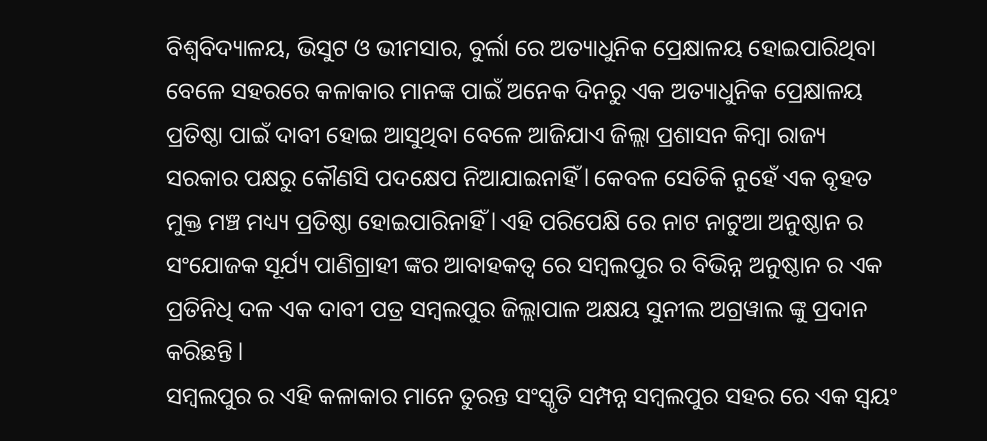ବିଶ୍ୱବିଦ୍ୟାଳୟ, ଭିସୁଟ ଓ ଭୀମସାର, ବୁର୍ଲା ରେ ଅତ୍ୟାଧୁନିକ ପ୍ରେକ୍ଷାଳୟ ହୋଇପାରିଥିବା ବେଳେ ସହରରେ କଳାକାର ମାନଙ୍କ ପାଇଁ ଅନେକ ଦିନରୁ ଏକ ଅତ୍ୟାଧୁନିକ ପ୍ରେକ୍ଷାଳୟ ପ୍ରତିଷ୍ଠା ପାଇଁ ଦାବୀ ହୋଇ ଆସୁଥିବା ବେଳେ ଆଜିଯାଏ ଜିଲ୍ଲା ପ୍ରଶାସନ କିମ୍ବା ରାଜ୍ୟ ସରକାର ପକ୍ଷରୁ କୌଣସି ପଦକ୍ଷେପ ନିଆଯାଇନାହିଁ l କେବଳ ସେତିକି ନୁହେଁ ଏକ ବୃହତ ମୁକ୍ତ ମଞ୍ଚ ମଧ୍ୟ୍ୟ ପ୍ରତିଷ୍ଠା ହୋଇପାରିନାହିଁ l ଏହି ପରିପେକ୍ଷି ରେ ନାଟ ନାଟୁଆ ଅନୁଷ୍ଠାନ ର ସଂଯୋଜକ ସୂର୍ଯ୍ୟ ପାଣିଗ୍ରାହୀ ଙ୍କର ଆବାହକତ୍ୱ ରେ ସମ୍ବଲପୁର ର ବିଭିନ୍ନ ଅନୁଷ୍ଠାନ ର ଏକ ପ୍ରତିନିଧି ଦଳ ଏକ ଦାବୀ ପତ୍ର ସମ୍ବଲପୁର ଜିଲ୍ଲାପାଳ ଅକ୍ଷୟ ସୁନୀଲ ଅଗ୍ରୱାଲ ଙ୍କୁ ପ୍ରଦାନ କରିଛନ୍ତି l
ସମ୍ବଲପୁର ର ଏହି କଳାକାର ମାନେ ତୁରନ୍ତ ସଂସ୍କୃତି ସମ୍ପନ୍ନ ସମ୍ବଲପୁର ସହର ରେ ଏକ ସ୍ୱୟଂ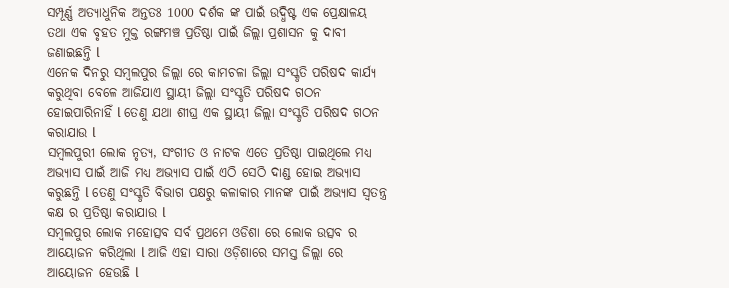ସମ୍ପୂର୍ଣ୍ଣ ଅତ୍ୟାଧୁନିକ ଅନ୍ତତଃ 1000 ଦର୍ଶକ ଙ୍କ ପାଇଁ ଉଦ୍ଧିଷ୍ଟ ଏକ ପ୍ରେକ୍ଷାଳୟ ତଥା ଏକ ବୃହତ ମୁକ୍ତ ରଙ୍ଗମଞ୍ଚ ପ୍ରତିଷ୍ଠା ପାଇଁ ଜିଲ୍ଲା ପ୍ରଶାସନ କୁ ଦାବୀ ଜଣାଇଛନ୍ତି l
ଏନେକ ଦିନରୁ ସମ୍ବଲପୁର ଜିଲ୍ଲା ରେ କାମଚଳା ଜିଲ୍ଲା ସଂସ୍କୃତି ପରିଷଦ କାର୍ଯ୍ୟ କରୁଥିବା ବେଳେ ଆଜିଯାଏ ସ୍ଥାୟୀ ଜିଲ୍ଲା ସଂସ୍କୃତି ପରିଷଦ ଗଠନ ହୋଇପାରିନାହିଁ l ତେଣୁ ଯଥା ଶୀଘ୍ର ଏକ ସ୍ଥାୟୀ ଜିଲ୍ଲା ସଂସ୍କୃତି ପରିଷଦ ଗଠନ କରାଯାଉ l
ସମ୍ବଲପୁରୀ ଲୋକ ନୃତ୍ୟ, ସଂଗୀତ ଓ ନାଟକ ଏତେ ପ୍ରତିଷ୍ଠା ପାଇଥିଲେ ମଧ୍ୟ ଅଭ୍ୟାସ ପାଇଁ ଆଜି ମଧ୍ୟ ଅଭ୍ୟାସ ପାଇଁ ଏଠି ସେଠି ଦାଣ୍ଡ ହୋଇ ଅଭ୍ୟାସ କରୁଛନ୍ତି l ତେଣୁ ସଂସ୍କୃତି ବିଭାଗ ପକ୍ଷରୁ କଳାକାର ମାନଙ୍କ ପାଇଁ ଅଭ୍ୟାସ ସ୍ୱତନ୍ତ୍ର କକ୍ଷ ର ପ୍ରତିଷ୍ଠା କରାଯାଉ l
ସମ୍ବଲପୁର ଲୋକ ମହୋତ୍ସବ ସର୍ବ ପ୍ରଥମେ ଓଡିଶା ରେ ଲୋକ ଉତ୍ସବ ର ଆୟୋଜନ କରିଥିଲା l ଆଜି ଏହା ସାରା ଓଡ଼ିଶାରେ ସମସ୍ତ ଜିଲ୍ଲା ରେ ଆୟୋଜନ ହେଉଛି l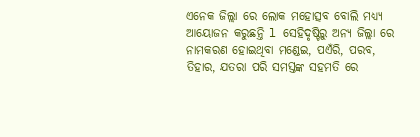ଏନେକ ଜିଲ୍ଲା ରେ ଲୋକ ମହୋତ୍ସବ ବୋଲି ମଧ୍ୟ୍ୟ ଆୟୋଜନ କରୁଛନ୍ତି l ସେହିଦୃଷ୍ଟିରୁ ଅନ୍ୟ ଜିଲ୍ଲା ରେ ନାମକରଣ ହୋଇଥିବା ମଣ୍ଡେଇ, ପଏଁରି, ପରବ, ତିହାର, ଯତରା ପରି ସମସ୍ତଙ୍କ ସହମତି ରେ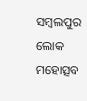ସମ୍ବଲପୁର ଲୋକ ମହୋତ୍ସବ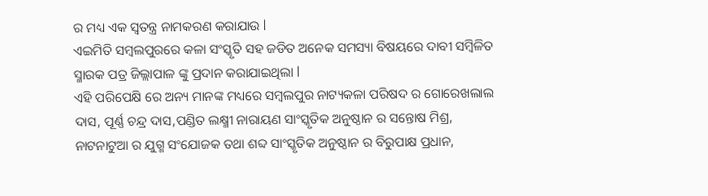ର ମଧ୍ୟ ଏକ ସ୍ୱତନ୍ତ୍ର ନାମକରଣ କରାଯାଉ l
ଏଇମିତି ସମ୍ବଲପୁରରେ କଳା ସଂସ୍କୃତି ସହ ଜଡିତ ଅନେକ ସମସ୍ୟା ବିଷୟରେ ଦାବୀ ସମ୍ବିଳିତ ସ୍ମାରକ ପତ୍ର ଜିଲ୍ଲାପାଳ ଙ୍କୁ ପ୍ରଦାନ କରାଯାଇଥିଲା l
ଏହି ପରିପେକ୍ଷି ରେ ଅନ୍ୟ ମାନଙ୍କ ମଧ୍ୟରେ ସମ୍ବଲପୁର ନାଟ୍ୟକଳା ପରିଷଦ ର ଗୋରେଖଲାଲ ଦାସ, ପୂର୍ଣ୍ଣ ଚନ୍ଦ୍ର ଦାସ,ପଣ୍ଡିତ ଲକ୍ଷ୍ମୀ ନାରାୟଣ ସାଂସ୍କୃତିକ ଅନୁଷ୍ଠାନ ର ସନ୍ତୋଷ ମିଶ୍ର, ନାଟନାଟୁଆ ର ଯୁଗ୍ମ ସଂଯୋଜକ ତଥା ଶବ୍ଦ ସାଂସ୍କୃତିକ ଅନୁଷ୍ଠାନ ର ବିରୁପାକ୍ଷ ପ୍ରଧାନ,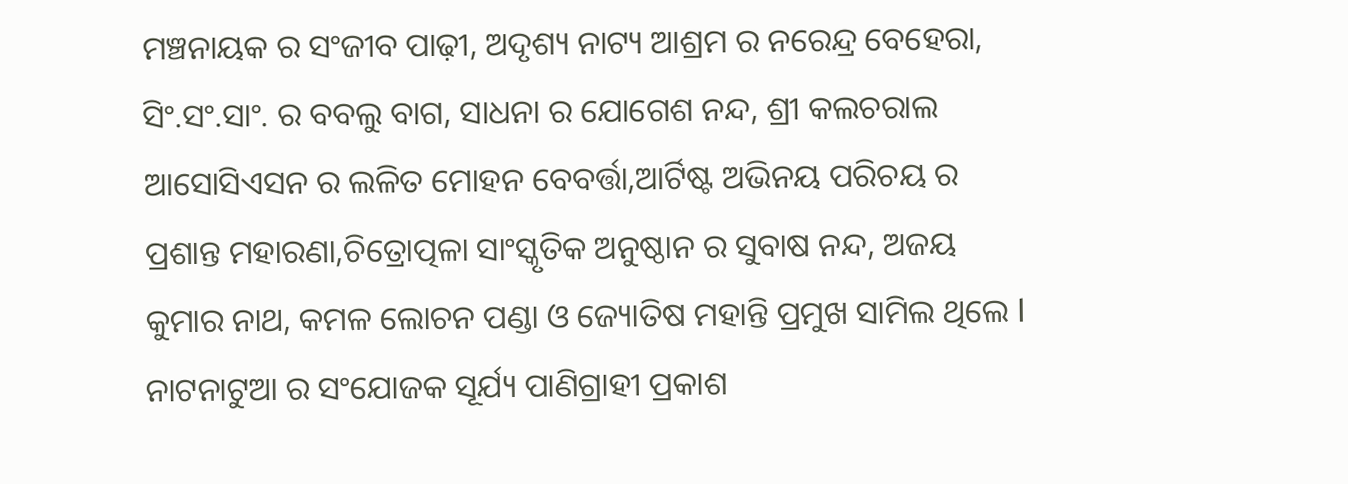ମଞ୍ଚନାୟକ ର ସଂଜୀବ ପାଢ଼ୀ, ଅଦୃଶ୍ୟ ନାଟ୍ୟ ଆଶ୍ରମ ର ନରେନ୍ଦ୍ର ବେହେରା, ସିଂ.ସଂ.ସାଂ. ର ବବଲୁ ବାଗ, ସାଧନା ର ଯୋଗେଶ ନନ୍ଦ, ଶ୍ରୀ କଲଚରାଲ ଆସୋସିଏସନ ର ଲଳିତ ମୋହନ ବେବର୍ତ୍ତା,ଆର୍ଟିଷ୍ଟ ଅଭିନୟ ପରିଚୟ ର ପ୍ରଶାନ୍ତ ମହାରଣା,ଚିତ୍ରୋତ୍ପଳା ସାଂସ୍କୃତିକ ଅନୁଷ୍ଠାନ ର ସୁବାଷ ନନ୍ଦ, ଅଜୟ କୁମାର ନାଥ, କମଳ ଲୋଚନ ପଣ୍ଡା ଓ ଜ୍ୟୋତିଷ ମହାନ୍ତି ପ୍ରମୁଖ ସାମିଲ ଥିଲେ l ନାଟନାଟୁଆ ର ସଂଯୋଜକ ସୂର୍ଯ୍ୟ ପାଣିଗ୍ରାହୀ ପ୍ରକାଶ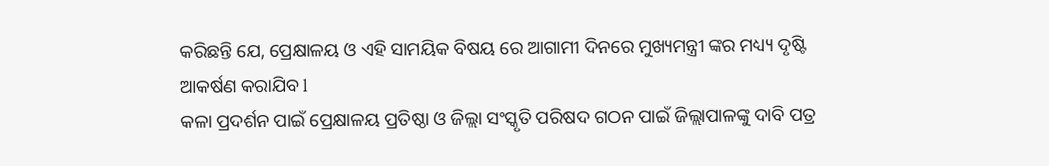କରିଛନ୍ତି ଯେ, ପ୍ରେକ୍ଷାଳୟ ଓ ଏହି ସାମୟିକ ବିଷୟ ରେ ଆଗାମୀ ଦିନରେ ମୁଖ୍ୟମନ୍ତ୍ରୀ ଙ୍କର ମଧ୍ୟ୍ୟ ଦୃଷ୍ଟି ଆକର୍ଷଣ କରାଯିବ l
କଳା ପ୍ରଦର୍ଶନ ପାଇଁ ପ୍ରେକ୍ଷାଳୟ ପ୍ରତିଷ୍ଠା ଓ ଜିଲ୍ଲା ସଂସ୍କୃତି ପରିଷଦ ଗଠନ ପାଇଁ ଜିଲ୍ଲାପାଳଙ୍କୁ ଦାବି ପତ୍ର